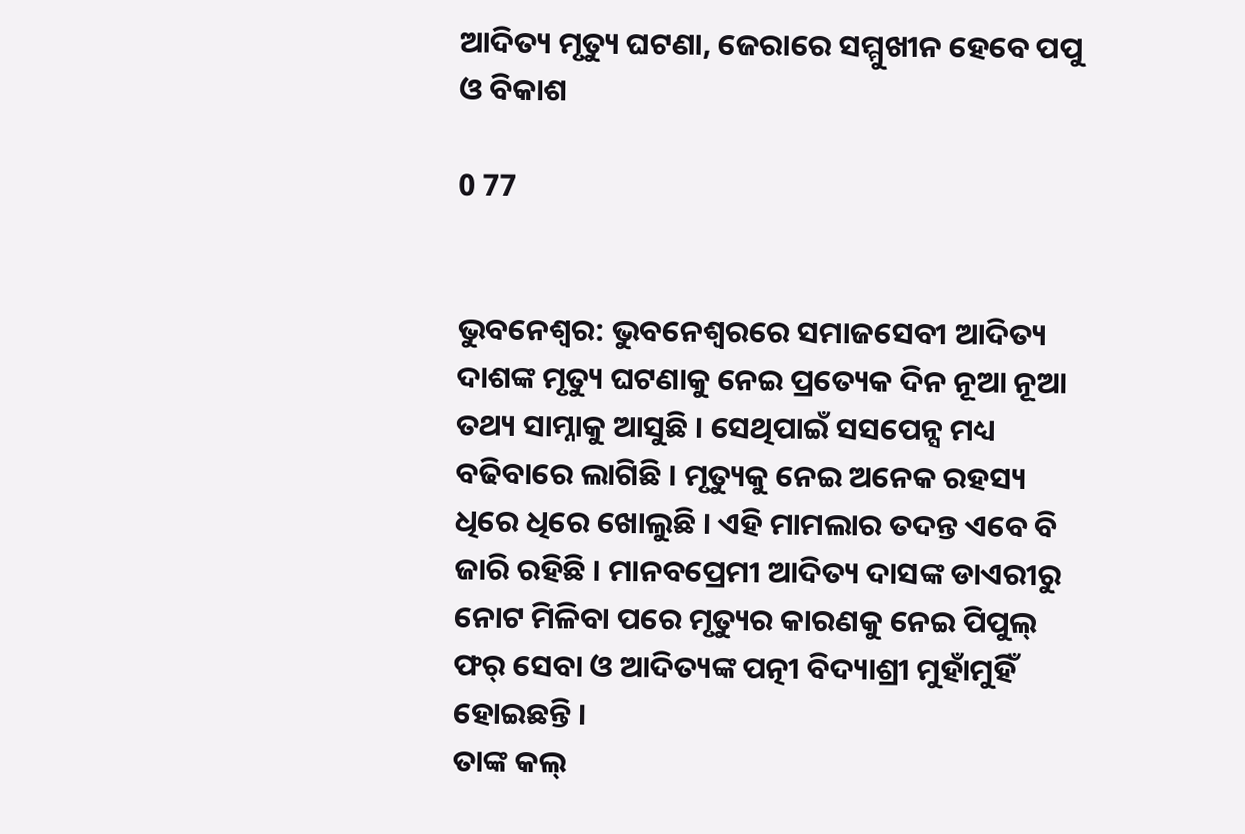ଆଦିତ୍ୟ ମୃତ୍ୟୁ ଘଟଣା, ଜେରାରେ ସମ୍ମୁଖୀନ ହେବେ ପପୁ ଓ ବିକାଶ

0 77


ଭୁବନେଶ୍ୱର: ଭୁବନେଶ୍ୱରରେ ସମାଜସେବୀ ଆଦିତ୍ୟ ଦାଶଙ୍କ ମୃତ୍ୟୁ ଘଟଣାକୁ ନେଇ ପ୍ରତ୍ୟେକ ଦିନ ନୂଆ ନୂଆ ତଥ୍ୟ ସାମ୍ନାକୁ ଆସୁଛି । ସେଥିପାଇଁ ସସପେନ୍ସ ମଧ୍ୟ ବଢିବାରେ ଲାଗିଛି । ମୃତ୍ୟୁକୁ ନେଇ ଅନେକ ରହସ୍ୟ ଧିରେ ଧିରେ ଖୋଲୁଛି । ଏହି ମାମଲାର ତଦନ୍ତ ଏବେ ବି ଜାରି ରହିଛି । ମାନବପ୍ରେମୀ ଆଦିତ୍ୟ ଦାସଙ୍କ ଡାଏରୀରୁ ନୋଟ ମିଳିବା ପରେ ମୃତ୍ୟୁର କାରଣକୁ ନେଇ ପିପୁଲ୍ ଫର୍ ସେବା ଓ ଆଦିତ୍ୟଙ୍କ ପତ୍ନୀ ବିଦ୍ୟାଶ୍ରୀ ମୁହାଁମୁହିଁ ହୋଇଛନ୍ତି ।
ତାଙ୍କ କଲ୍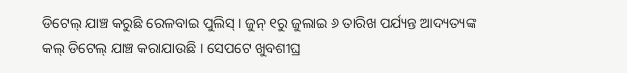ଡିଟେଲ୍ ଯାଞ୍ଚ କରୁଛି ରେଳବାଇ ପୁଲିସ୍ । ଜୁନ୍ ୧ରୁ ଜୁଲାଇ ୬ ତାରିଖ ପର୍ଯ୍ୟନ୍ତ ଆଦ୍ୟତ୍ୟଙ୍କ କଲ୍ ଡିଟେଲ୍ ଯାଞ୍ଚ କରାଯାଉଛି । ସେପଟେ ଖୁବଶୀଘ୍ର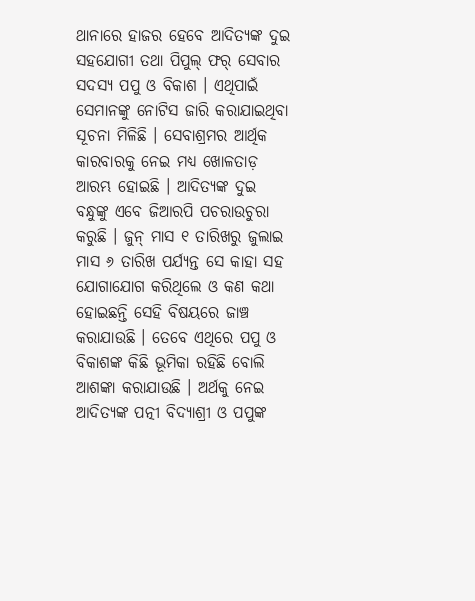ଥାନାରେ ହାଜର ହେବେ ଆଦିତ୍ୟଙ୍କ ଦୁଇ ସହଯୋଗୀ ତଥା ପିପୁଲ୍ ଫର୍ ସେବାର ସଦସ୍ୟ ପପୁ ଓ ବିକାଶ । ଏଥିପାଇଁ ସେମାନଙ୍କୁ ନୋଟିସ ଜାରି କରାଯାଇଥିବା ସୂଚନା ମିଳିଛି । ସେବାଶ୍ରମର ଆର୍ଥିକ କାରବାରକୁ ନେଇ ମଧ୍ୟ ଖୋଳତାଡ଼ ଆରମ୍ଭ ହୋଇଛି । ଆଦିତ୍ୟଙ୍କ ଦୁଇ ବନ୍ଧୁଙ୍କୁ ଏବେ ଜିଆରପି ପଚରାଉଚୁରା କରୁଛି । ଜୁନ୍ ମାସ ୧ ତାରିଖରୁ ଜୁଲାଇ ମାସ ୬ ତାରିଖ ପର୍ଯ୍ୟନ୍ତ ସେ କାହା ସହ ଯୋଗାଯୋଗ କରିଥିଲେ ଓ କଣ କଥା ହୋଇଛନ୍ତି ସେହି ବିଷୟରେ ଜାଞ୍ଚ କରାଯାଉଛି । ତେବେ ଏଥିରେ ପପୁ ଓ ବିକାଶଙ୍କ କିଛି ଭୂମିକା ରହିଛି ବୋଲି ଆଶଙ୍କା କରାଯାଉଛି । ଅର୍ଥକୁ ନେଇ ଆଦିତ୍ୟଙ୍କ ପତ୍ନୀ ବିଦ୍ୟାଶ୍ରୀ ଓ ପପୁଙ୍କ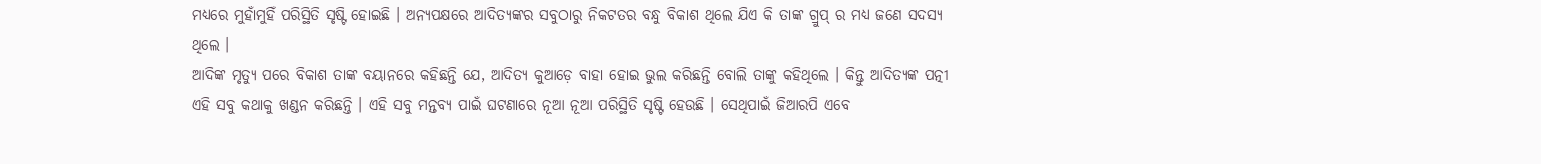ମଧ୍ୟରେ ମୁହାଁମୁହିଁ ପରିସ୍ଥିତି ସୃଷ୍ଟି ହୋଇଛି । ଅନ୍ୟପକ୍ଷରେ ଆଦିତ୍ୟଙ୍କର ସବୁଠାରୁ ନିକଟତର ବନ୍ଧୁ ବିକାଶ ଥିଲେ ଯିଏ କି ତାଙ୍କ ଗ୍ରୁପ୍ ର ମଧ୍ୟ ଜଣେ ସଦସ୍ୟ ଥିଲେ ।
ଆଦିଙ୍କ ମୃତ୍ୟୁ ପରେ ବିକାଶ ତାଙ୍କ ବୟାନରେ କହିଛନ୍ତି ଯେ, ଆଦିତ୍ୟ କୁଆଡ଼େ ବାହା ହୋଇ ଭୁଲ କରିଛନ୍ତି ବୋଲି ତାଙ୍କୁ କହିଥିଲେ । କିନ୍ତୁ ଆଦିତ୍ୟଙ୍କ ପତ୍ନୀ ଏହି ସବୁ କଥାକୁ ଖଣ୍ଡନ କରିଛନ୍ତି । ଏହି ସବୁ ମନ୍ତବ୍ୟ ପାଇଁ ଘଟଣାରେ ନୂଆ ନୂଆ ପରିସ୍ଥିତି ସୃଷ୍ଟି ହେଉଛି । ସେଥିପାଇଁ ଜିଆରପି ଏବେ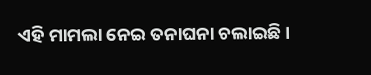ଏହି ମାମଲା ନେଇ ତନାଘନା ଚଲାଇଛି ।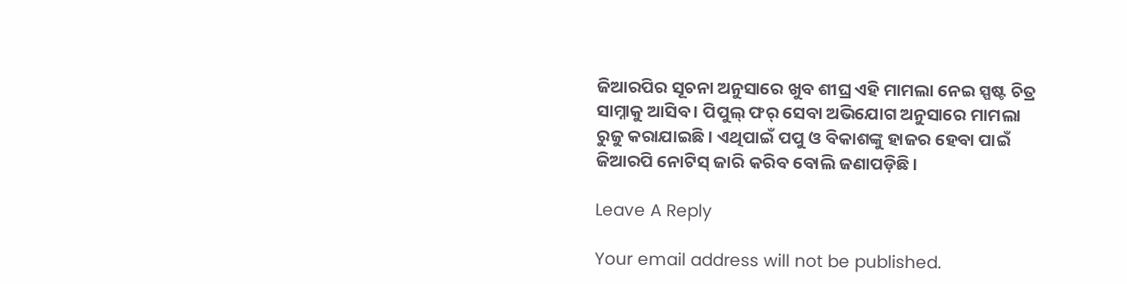ଜିଆରପିର ସୂଚନା ଅନୁସାରେ ଖୁବ ଶୀଘ୍ର ଏହି ମାମଲା ନେଇ ସ୍ପଷ୍ଟ ଚିତ୍ର ସାମ୍ନାକୁ ଆସିବ । ପିପୁଲ୍ ଫର୍ ସେବା ଅଭିଯୋଗ ଅନୁସାରେ ମାମଲା ରୁଜୁ କରାଯାଇଛି । ଏଥିପାଇଁ ପପୁ ଓ ବିକାଶଙ୍କୁ ହାଜର ହେବା ପାଇଁ ଜିଆରପି ନୋଟିସ୍ ଜାରି କରିବ ବୋଲି ଜଣାପଡ଼ିଛି ।

Leave A Reply

Your email address will not be published.